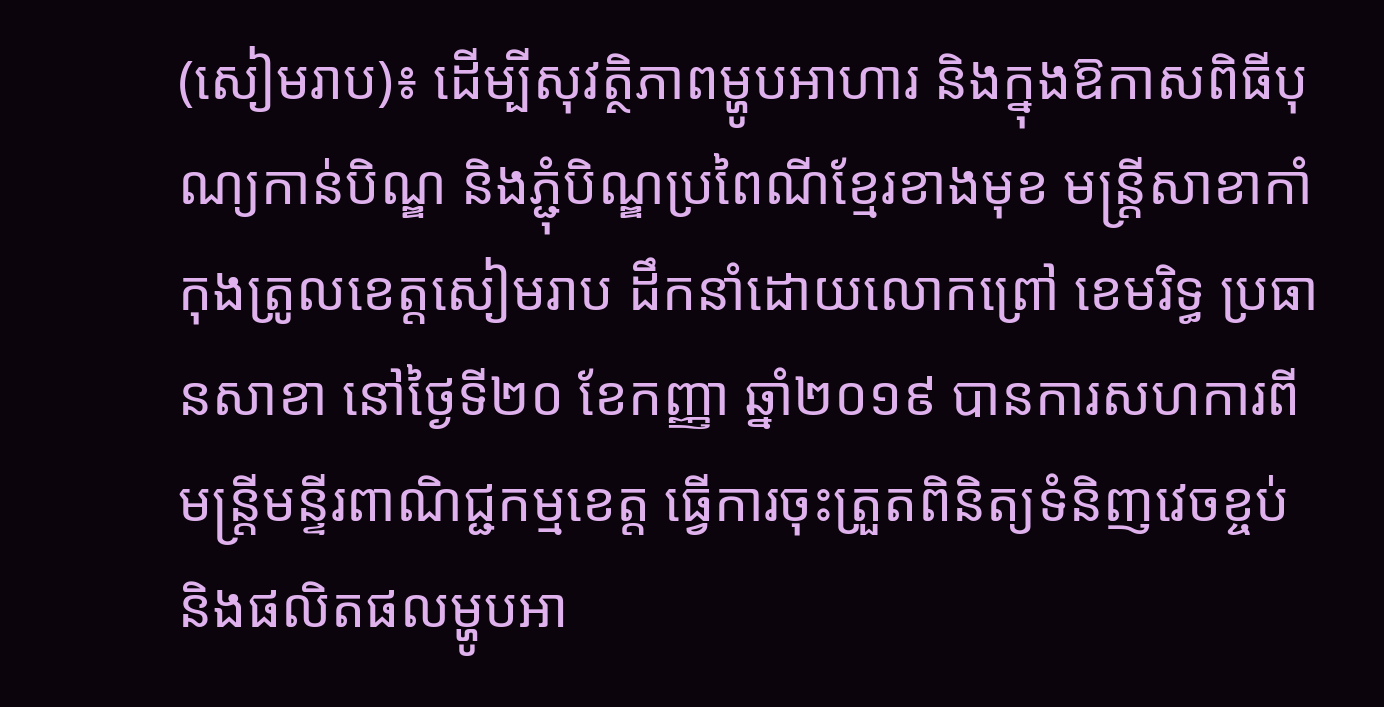(សៀមរាប)៖ ដើម្បីសុវត្ថិភាពម្ហូបអាហារ និងក្នុងឱកាសពិធីបុណ្យកាន់បិណ្ឌ និងភ្ជុំបិណ្ឌប្រពៃណីខ្មែរខាងមុខ មន្ត្រីសាខាកាំកុងត្រូលខេត្តសៀមរាប ដឹកនាំដោយលោកព្រៅ ខេមរិទ្ធ ប្រធានសាខា នៅថ្ងៃទី២០ ខែកញ្ញា ឆ្នាំ២០១៩ បានការសហការពីមន្រ្តីមន្ទីរពាណិជ្ជកម្មខេត្ត ធ្វើការចុះត្រួតពិនិត្យទំនិញវេចខ្ចប់ និងផលិតផលម្ហូបអា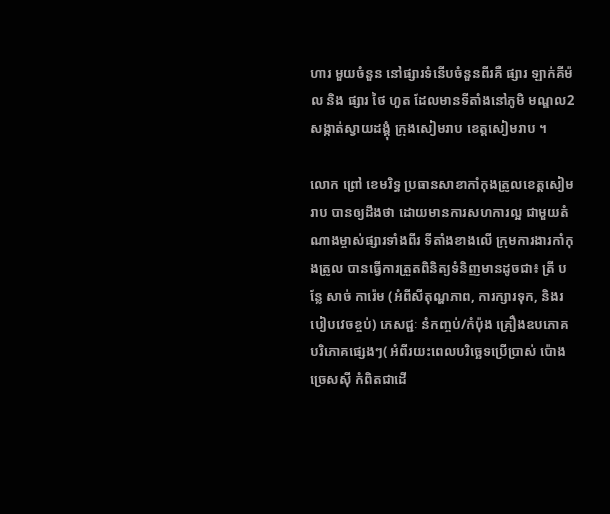ហារ មួយចំនួន នៅផ្សារទំនើបចំនួនពីរគឺ ផ្សារ ឡាក់គីម៉ល និង ផ្សារ ថៃ ហួត ដែលមានទីតាំងនៅភូមិ មណ្ឌល2 សង្កាត់ស្វាយដង្គុំ ក្រុងសៀមរាប ខេត្តសៀមរាប ។

លោក ព្រៅ ខេមរិទ្ធ ប្រធានសាខាកាំកុងត្រូលខេត្តសៀមរាប បានឲ្យដឹងថា ដោយមានការសហការល្អ ជាមួយតំណាងម្ចាស់ផ្សារទាំងពីរ ទីតាំងខាងលើ ក្រុមការងារកាំកុងត្រូល បានធ្វើការត្រួតពិនិត្យទំនិញមានដូចជា៖ ត្រី បន្លែ សាច់ ការ៉េម (អំពីសីតុណ្ហភាព, ការក្សារទុក, និងរបៀបវេចខ្ចប់) ភេសជ្ជៈ នំកញ្ចប់/កំប៉ុង គ្រឿងឧបភោគបរិភោគផ្សេងៗ( អំពីរយះពេលបរិច្ឆេទប្រើប្រាស់ ប៉ោងច្រេសស៊ី កំពិតជាដើ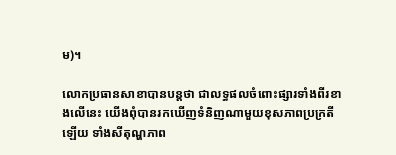ម)។

លោកប្រធានសាខាបានបន្តថា ជាលទ្ធផលចំពោះផ្សារទាំងពីរខាងលើនេះ យើងពុំបានរកឃើញទំនិញណាមួយខុសភាពប្រក្រតីឡើយ ទាំងសីតុណ្ហភាព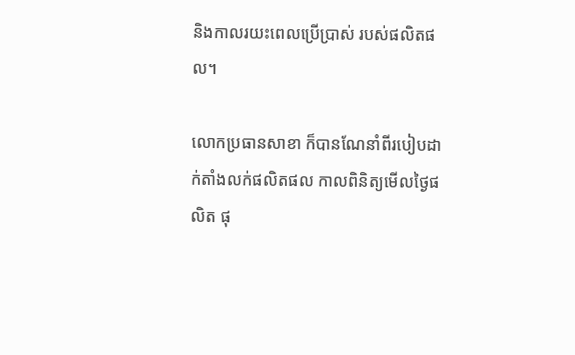និងកាលរយះពេលប្រើប្រាស់ របស់ផលិតផល។

លោកប្រធានសាខា ក៏បានណែនាំពីរបៀបដាក់តាំងលក់ផលិតផល កាលពិនិត្យមើលថ្ងៃផលិត ផុ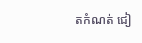តកំណត់ ជៀ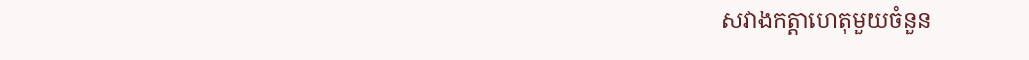សវាងកត្តាហេតុមួយចំនួន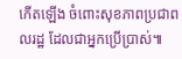កើតឡើង ចំពោះសុខភាពប្រជាពលរដ្ឋ ដែលជាអ្នកប្រើប្រាស់៕